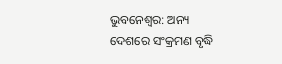ଭୁବନେଶ୍ବର: ଅନ୍ୟ ଦେଶରେ ସଂକ୍ରମଣ ବୃଦ୍ଧି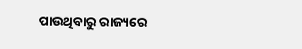ପାଉଥିବାରୁ ରାଜ୍ୟରେ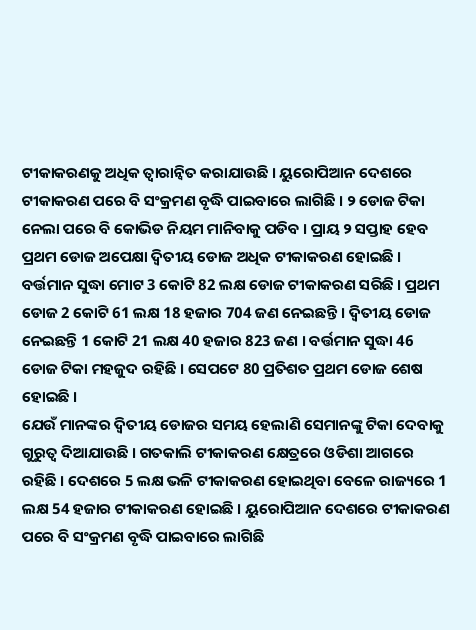ଟୀକାକରଣକୁ ଅଧିକ ତ୍ବାରାନ୍ବିତ କରାଯାଉଛି । ୟୁରୋପିଆନ ଦେଶରେ ଟୀକାକରଣ ପରେ ବି ସଂକ୍ରମଣ ବୃଦ୍ଧି ପାଇବାରେ ଲାଗିଛି । ୨ ଡୋଜ ଟିକା ନେଲା ପରେ ବି କୋଭିଡ ନିୟମ ମାନିବାକୁ ପଡିବ । ପ୍ରାୟ ୨ ସପ୍ତାହ ହେବ ପ୍ରଥମ ଡୋଜ ଅପେକ୍ଷା ଦ୍ବିତୀୟ ଡୋଜ ଅଧିକ ଟୀକାକରଣ ହୋଇଛି ।
ବର୍ତ୍ତମାନ ସୁଦ୍ଧା ମୋଟ 3 କୋଟି 82 ଲକ୍ଷ ଡୋଜ ଟୀକାକରଣ ସରିଛି । ପ୍ରଥମ ଡୋଜ 2 କୋଟି 61 ଲକ୍ଷ 18 ହଜାର 704 ଜଣ ନେଇଛନ୍ତି । ଦ୍ବିତୀୟ ଡୋଜ ନେଇଛନ୍ତି 1 କୋଟି 21 ଲକ୍ଷ 40 ହଜାର 823 ଜଣ । ବର୍ତ୍ତମାନ ସୁଦ୍ଧା 46 ଡୋଜ ଟିକା ମହଜୁଦ ରହିଛି । ସେପଟେ 80 ପ୍ରତିଶତ ପ୍ରଥମ ଡୋଜ ଶେଷ ହୋଇଛି ।
ଯେଉଁ ମାନଙ୍କର ଦ୍ବିତୀୟ ଡୋଜର ସମୟ ହେଲାଣି ସେମାନଙ୍କୁ ଟିକା ଦେବାକୁ ଗୁରୁତ୍ବ ଦିଆଯାଉଛି । ଗତକାଲି ଟୀକାକରଣ କ୍ଷେତ୍ରରେ ଓଡିଶା ଆଗରେ ରହିଛି । ଦେଶରେ 5 ଲକ୍ଷ ଭଳି ଟୀକାକରଣ ହୋଇଥିବା ବେଳେ ରାଜ୍ୟରେ 1 ଲକ୍ଷ 54 ହଜାର ଟୀକାକରଣ ହୋଇଛି । ୟୁରୋପିଆନ ଦେଶରେ ଟୀକାକରଣ ପରେ ବି ସଂକ୍ରମଣ ବୃଦ୍ଧି ପାଇବାରେ ଲାଗିଛି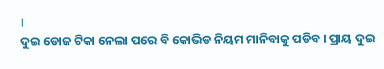।
ଦୁଇ ଡୋଜ ଟିକା ନେଲା ପରେ ବି କୋଭିଡ ନିୟମ ମାନିବାକୁ ପଡିବ । ପ୍ରାୟ ଦୁଇ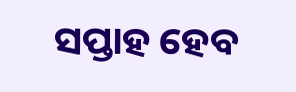ସପ୍ତାହ ହେବ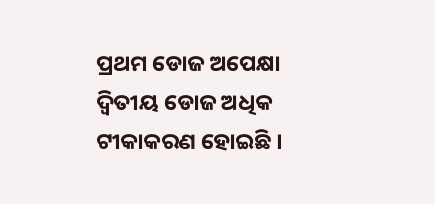ପ୍ରଥମ ଡୋଜ ଅପେକ୍ଷା ଦ୍ବିତୀୟ ଡୋଜ ଅଧିକ ଟୀକାକରଣ ହୋଇଛି ।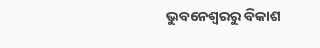ଭୁବନେଶ୍ବରରୁ ବିକାଶ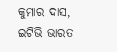କୁମାର ଦାସ, ଇଟିଭି ଭାରତ